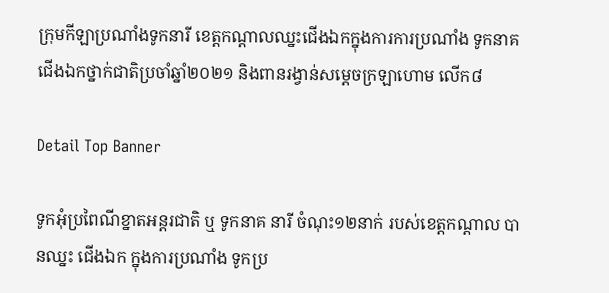ក្រុមកីឡាប្រណាំងទូកនារី ខេត្តកណ្ដាលឈ្នះជើងឯកក្នុងការការប្រណាំង ទូកនាគ ជើងឯកថ្នាក់ជាតិប្រចាំឆ្នាំ២០២១ និងពានរង្វាន់សម្ដេចក្រឡាហោម លើក៨

Detail Top Banner

ទូកអុំប្រពៃណីខ្នាតអន្ដរជាតិ ឬ ទូកនាគ នារី ចំណុះ១២នាក់ របស់ខេត្តកណ្ដាល បានឈ្នះ ជើងឯក ក្នុងការប្រណាំង ទូកប្រ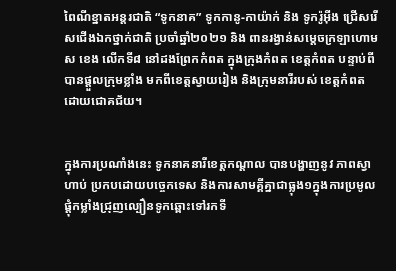ពៃណីខ្នាតអន្តរជាតិ “ទូកនាគ” ទូកកានូ-កាយ៉ាក់ និង ទូករ៉ូអ៊ីង ជ្រើសរើសជើងឯកថ្នាក់ជាតិ ប្រចាំឆ្នាំ២០២១ និង ពានរង្វាន់សម្តេចក្រឡាហោម ស ខេង លើកទី៨ នៅដងព្រែកកំពត ក្នុងក្រុងកំពត ខេត្តកំពត បន្ទាប់ពីបានផ្ដួលក្រុមខ្លាំង មកពីខេត្តស្វាយរៀង និងក្រុមនារីរបស់ ខេត្តកំពត ដោយជោគជ័យ។


ក្នុងការប្រណាំងនេះ ទូកនាគនារីខេត្តកណ្ដាល បានបង្ហាញនូវ ភាពស្វាហាប់ ប្រកបដោយបច្ចេកទេស និងការសាមគ្គីគ្នាជាធ្លុង១ក្នុងការប្រមូលផ្ដុំកម្លាំងជ្រុញល្បឿនទូកឆ្ពោះទៅរកទី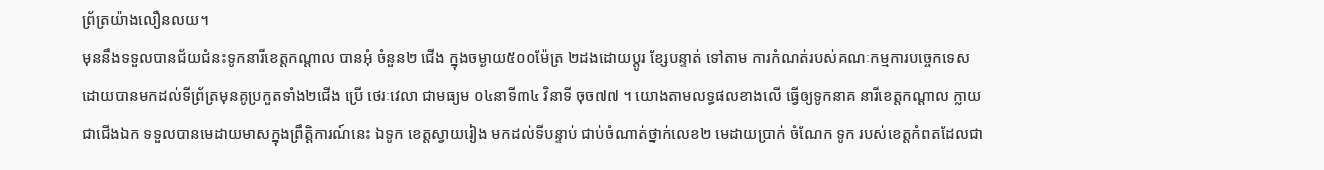ព្រ័ត្រយ៉ាងលឿនលយ។
មុននឹងទទួលបានជ័យជំនះទូកនារីខេត្តកណ្ដាល បានអុំ ចំនួន២ ជើង ក្នុងចម្ងាយ៥០០ម៉ែត្រ ២ដងដោយប្ដូរ ខ្សែបន្ទាត់ ទៅតាម ការកំណត់របស់គណៈកម្មការបច្ចេកទេស ដោយបានមកដល់ទីព្រ័ត្រមុនគូប្រកួតទាំង២ជើង ប្រើ ថេរៈវេលា ជាមធ្យម ០៤នាទី៣៤ វិនាទី ចុច៧៧ ។ យោងតាមលទ្ធផលខាងលើ ធ្វើឲ្យទូកនាគ នារីខេត្តកណ្ដាល ក្លាយជាជើងឯក ទទួលបានមេដាយមាសក្នុងព្រឹត្តិការណ៍នេះ ឯទូក ខេត្តស្វាយរៀង មកដល់ទីបន្ទាប់ ជាប់ចំណាត់ថ្នាក់លេខ២ មេដាយប្រាក់ ចំណែក ទូក របស់ខេត្តកំពតដែលជា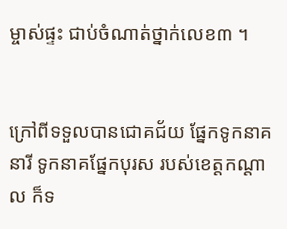ម្ចាស់ផ្ទះ ជាប់ចំណាត់ថ្នាក់លេខ៣ ។


ក្រៅពីទទួលបានជោគជ័យ ផ្នែកទូកនាគនារី ទូកនាគផ្នែកបុរស របស់ខេត្តកណ្ដាល ក៏ទ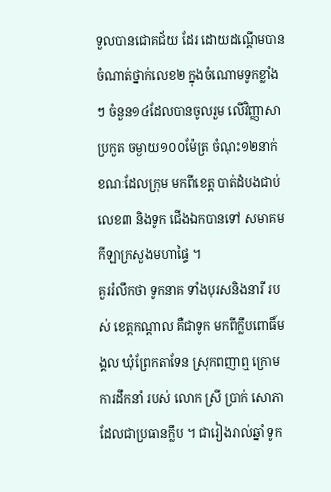ទួលបានជោគជ័យ ដែរ ដោយដណ្ដើមបាន ចំណាត់ថ្នាក់លេខ២ ក្នុងចំណោមទូកខ្លាំងៗ ចំនួន១៤ដែលបានចូលរួម លើវិញ្ញាសា ប្រកួត ចម្ងាយ១០០ម៉ែត្រ ចំណុះ១២នាក់ ខណៈដែលក្រុម មកពីខេត្ត បាត់ដំបងជាប់លេខ៣ និងទូក ជើងឯកបានទៅ សមាគមកីឡាក្រសួងមហាផ្ទៃ ។
គួររំលឹកថា ទូកនាគ ទាំងបុរសនិងនារី របស់ ខេត្តកណ្ដាល គឺជាទូក មកពីក្លឹបពោធិ៍មង្គល ឃុំព្រែកតាទែន ស្រុកពញាឮ ក្រោមការដឹកនាំ របស់ លោក ស្រី ប្រាក់ សោភា ដែលជាប្រធានក្លឹប ។ ជារៀងរាល់ឆ្នាំ ទូក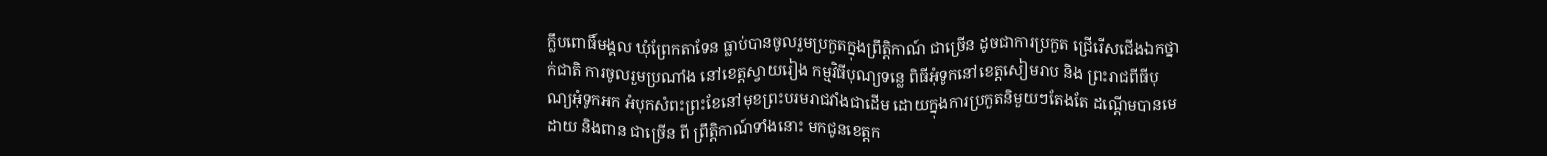ក្លឹបពោធិ៍មង្គល ឃុំព្រែកតាទែន ធ្លាប់បានចូលរួមប្រកួតក្នុងព្រឹត្តិកាណ៍ ជាច្រើន ដូចជាការប្រកួត ជ្រើរើសជើងឯកថ្នាក់ជាតិ ការចូលរួមប្រណាំង នៅខេត្តស្វាយរៀង កម្មវិធីបុណ្យទន្លេ ពិធីអុំទូកនៅខេត្តសៀមរាប និង ព្រះរាជពីធីបុណ្យអុំទូកអក អំបុកសំពះព្រះខែនៅមុខព្រះបរមរាជវាំងជាដើម ដោយក្នុងការប្រកួតនិមួយៗតែងតែ ដណ្ដើមបានមេដាយ និងពាន ជាច្រើន ពី ព្រឹត្តិកាណ៍ទាំងនោះ មកជូនខេត្តក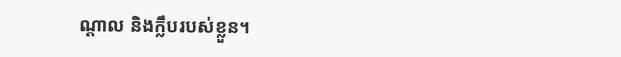ណ្ដាល និងក្លឹបរបស់ខ្លួន។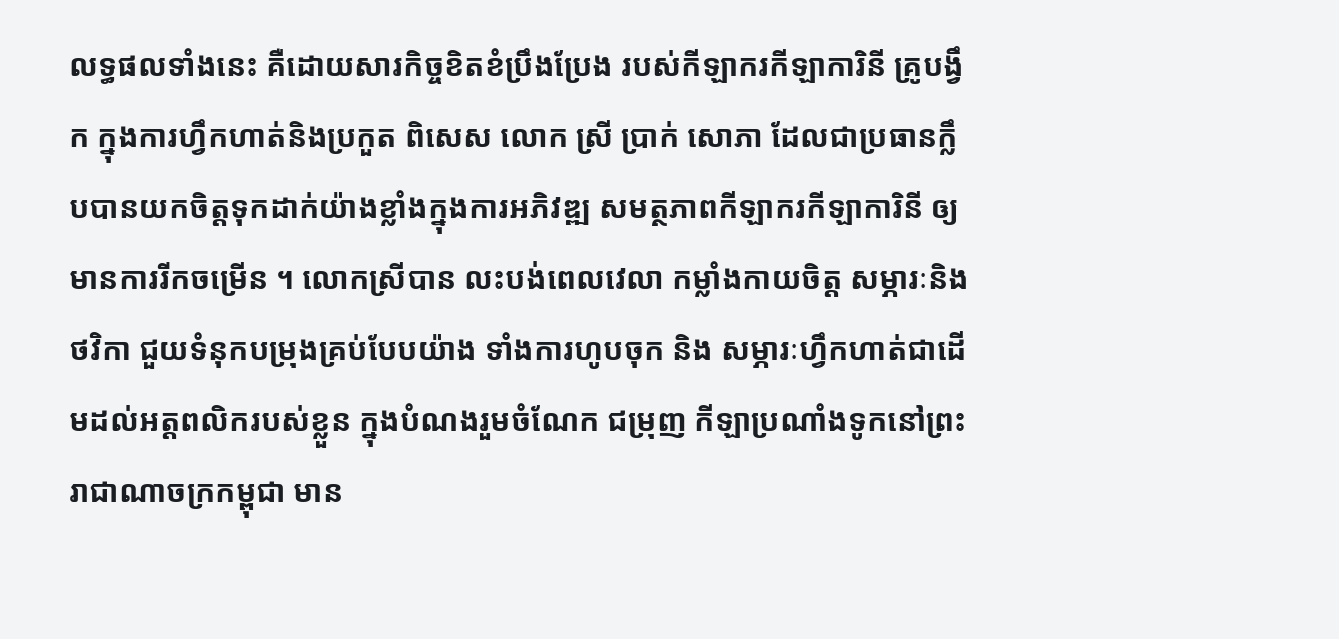លទ្ធផលទាំងនេះ គឺដោយសារកិច្ចខិតខំប្រឹងប្រែង របស់កីឡាករកីឡាការិនី គ្រូបង្វឹក ក្នុងការហ្វឹកហាត់និងប្រកួត ពិសេស លោក ស្រី ប្រាក់ សោភា ដែលជាប្រធានក្លឹបបានយកចិត្តទុកដាក់យ៉ាងខ្លាំងក្នុងការអភិវឌ្ឍ សមត្ថភាពកីឡាករកីឡាការិនី ឲ្យមានការរីកចម្រើន ។ លោកស្រីបាន លះបង់ពេលវេលា កម្លាំងកាយចិត្ត សម្ភារៈនិងថវិកា ជួយទំនុកបម្រុងគ្រប់បែបយ៉ាង ទាំងការហូបចុក និង សម្ភារៈហ្វឹកហាត់ជាដើមដល់អត្តពលិករបស់ខ្លួន ក្នុងបំណងរួមចំណែក ជម្រុញ កីឡាប្រណាំងទូកនៅព្រះរាជាណាចក្រកម្ពុជា មាន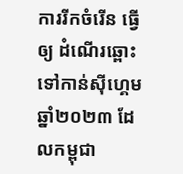ការរីកចំរើន ធ្វើឲ្យ ដំណើរឆ្ពោះ ទៅកាន់ស៊ីហ្គេមឆ្នាំ២០២៣ ដែលកម្ពុជា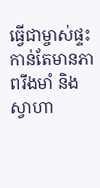ធ្វើជាម្ចាស់ផ្ទះ កាន់តែមានភាពរឹងមាំ និង ស្វាហា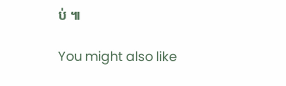ប់ ៕

You might also like